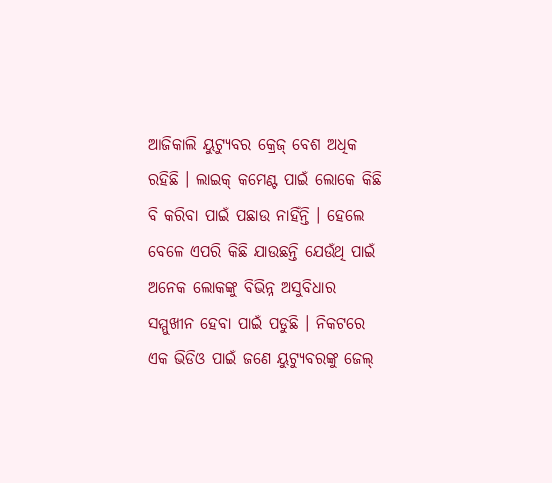ଆଜିକାଲି ୟୁଟ୍ୟୁବର କ୍ରେଜ୍ ବେଶ ଅଧିକ ରହିଛି । ଲାଇକ୍ କମେଣ୍ଟ ପାଇଁ ଲୋକେ କିଛି ବି କରିବା ପାଇଁ ପଛାଉ ନାହିଁନ୍ତି । ହେଲେ ବେଳେ ଏପରି କିଛି ଯାଉଛନ୍ତି ଯେଉଁଥି ପାଇଁ ଅନେକ ଲୋକଙ୍କୁ ବିଭିନ୍ନ ଅସୁବିଧାର ସମ୍ମୁଖୀନ ହେବା ପାଇଁ ପଡୁଛି । ନିକଟରେ ଏକ ଭିଡିଓ ପାଇଁ ଜଣେ ୟୁଟ୍ୟୁବରଙ୍କୁ ଜେଲ୍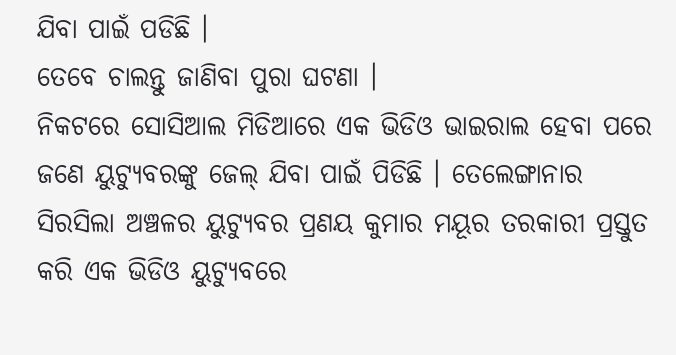ଯିବା ପାଇଁ ପଡିଛି ।
ତେବେ ଚାଲନ୍ତୁ ଜାଣିବା ପୁରା ଘଟଣା ।
ନିକଟରେ ସୋସିଆଲ ମିଡିଆରେ ଏକ ଭିଡିଓ ଭାଇରାଲ ହେବା ପରେ ଜଣେ ୟୁଟ୍ୟୁବରଙ୍କୁ ଜେଲ୍ ଯିବା ପାଇଁ ପିଡିଛି । ତେଲେଙ୍ଗାନାର ସିରସିଲା ଅଞ୍ଚଳର ୟୁଟ୍ୟୁବର ପ୍ରଣୟ କୁମାର ମୟୂର ତରକାରୀ ପ୍ରସ୍ତୁତ କରି ଏକ ଭିଡିଓ ୟୁଟ୍ୟୁବରେ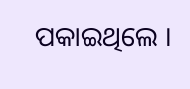ପକାଇଥିଲେ ।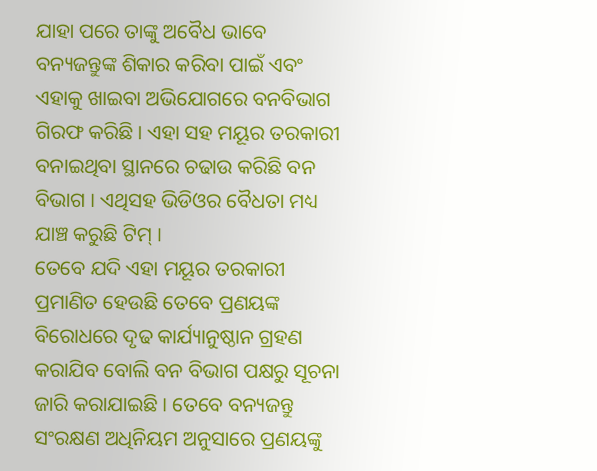ଯାହା ପରେ ତାଙ୍କୁ ଅବୈଧ ଭାବେ ବନ୍ୟଜନ୍ତୁଙ୍କ ଶିକାର କରିବା ପାଇଁ ଏବଂ ଏହାକୁ ଖାଇବା ଅଭିଯୋଗରେ ବନବିଭାଗ ଗିରଫ କରିଛି । ଏହା ସହ ମୟୂର ତରକାରୀ ବନାଇଥିବା ସ୍ଥାନରେ ଚଢାଉ କରିଛି ବନ ବିଭାଗ । ଏଥିସହ ଭିଡିଓର ବୈଧତା ମଧ୍ୟ ଯାଞ୍ଚ କରୁଛି ଟିମ୍ ।
ତେବେ ଯଦି ଏହା ମୟୂର ତରକାରୀ ପ୍ରମାଣିତ ହେଉଛି ତେବେ ପ୍ରଣୟଙ୍କ ବିରୋଧରେ ଦୃଢ କାର୍ଯ୍ୟାନୁଷ୍ଠାନ ଗ୍ରହଣ କରାଯିବ ବୋଲି ବନ ବିଭାଗ ପକ୍ଷରୁ ସୂଚନା ଜାରି କରାଯାଇଛି । ତେବେ ବନ୍ୟଜନ୍ତୁ ସଂରକ୍ଷଣ ଅଧିନିୟମ ଅନୁସାରେ ପ୍ରଣୟଙ୍କୁ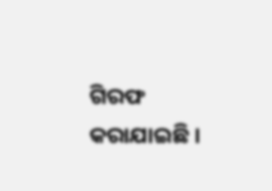ଗିରଫ କରାଯାଇଛି ।